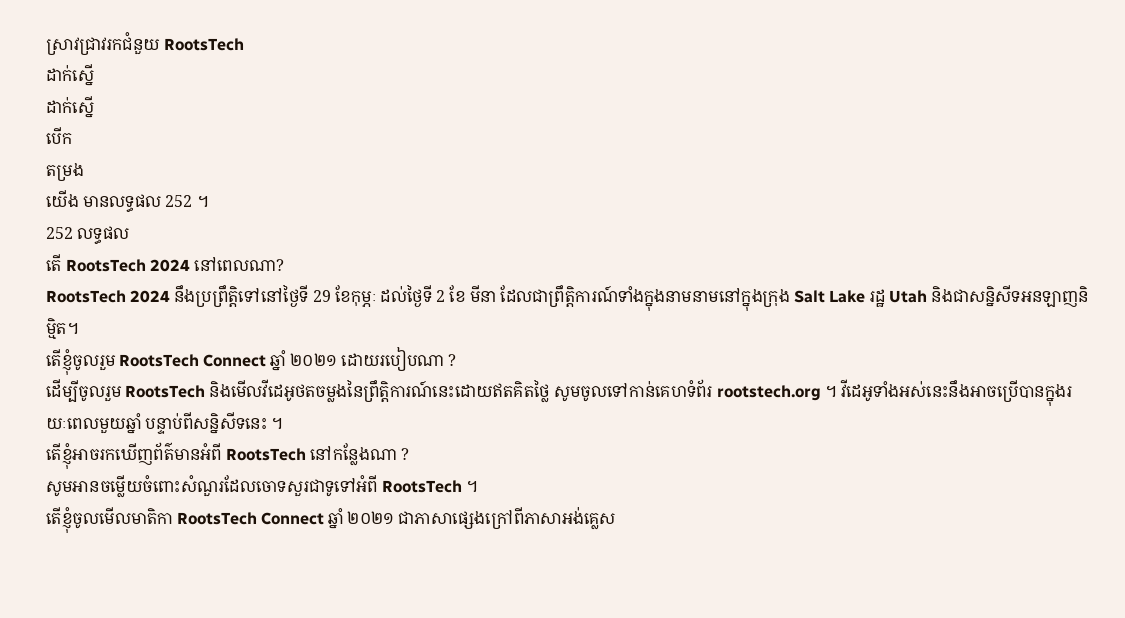ស្រាវជ្រាវរកជំនួយ RootsTech
ដាក់ស្នើ
ដាក់ស្នើ
បើក
តម្រង
យើង មានលទ្ធផល 252 ។
252 លទ្ធផល
តើ RootsTech 2024 នៅពេលណា?
RootsTech 2024 នឹងប្រព្រឹត្តិទៅនៅថ្ងៃទី 29 ខែកុម្ភៈ ដល់ថ្ងៃទី 2 ខែ មីនា ដែលជាព្រឹត្តិការណ៍ទាំងក្នុងនាមនាមនៅក្នុងក្រុង Salt Lake រដ្ឋ Utah និងជាសន្និសីទអនឡាញនិម្មិត។
តើខ្ញុំចូលរួម RootsTech Connect ឆ្នាំ ២០២១ ដោយរបៀបណា ?
ដើម្បីចូលរួម RootsTech និងមើលវីដេអូថតចម្លងនៃព្រឹត្តិការណ៍នេះដោយឥតគិតថ្លៃ សូមចូលទៅកាន់គេហទំព័រ rootstech.org ។ វីដេអូទាំងអស់នេះនឹងអាចប្រើបានក្នុងរយៈពេលមួយឆ្នាំ បន្ទាប់ពីសន្និសីទនេះ ។
តើខ្ញុំអាចរកឃើញព័ត៌មានអំពី RootsTech នៅកន្លែងណា ?
សូមអានចម្លើយចំពោះសំណួរដែលចោទសួរជាទូទៅអំពី RootsTech ។
តើខ្ញុំចូលមើលមាតិកា RootsTech Connect ឆ្នាំ ២០២១ ជាភាសាផ្សេងក្រៅពីភាសាអង់គ្លេស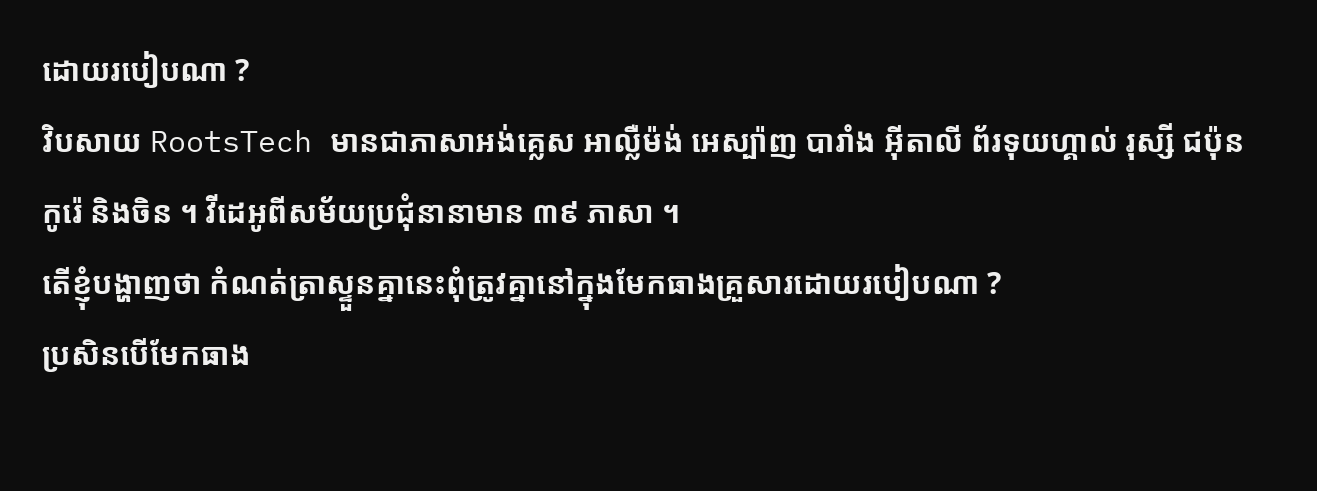ដោយរបៀបណា ?
វិបសាយ RootsTech មានជាភាសាអង់គ្លេស អាល្លឺម៉ង់ អេស្ប៉ាញ បារាំង អ៊ីតាលី ព័រទុយហ្គាល់ រុស្សី ជប៉ុន កូរ៉េ និងចិន ។ វីដេអូពីសម័យប្រជុំនានាមាន ៣៩ ភាសា ។
តើខ្ញុំបង្ហាញថា កំណត់ត្រាស្ទួនគ្នានេះពុំត្រូវគ្នានៅក្នុងមែកធាងគ្រួសារដោយរបៀបណា ?
ប្រសិនបើមែកធាង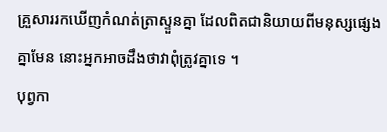គ្រួសាររកឃើញកំណត់ត្រាស្ទួនគ្នា ដែលពិតជានិយាយពីមនុស្សផ្សេងគ្នាមែន នោះអ្នកអាចដឹងថាវាពុំត្រូវគ្នាទេ ។
បុព្វកា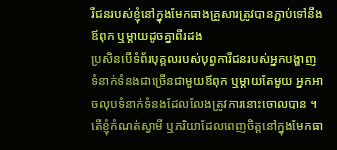រីជនរបស់ខ្ញុំនៅក្នុងមែកធាងគ្រួសារត្រូវបានភ្ជាប់ទៅនឹងឪពុក ឬម្តាយដូចគ្នាពីរដង
ប្រសិនបើទំព័របុគ្គលរបស់បុព្វការីជនរបស់អ្នកបង្ហាញទំនាក់ទំនងជាច្រើនជាមួយឪពុក ឬម្តាយតែមួយ អ្នកអាចលុបទំនាក់ទំនងដែលលែងត្រូវការនោះចោលបាន ។
តើខ្ញុំកំណត់ស្វាមី ឬភរិយាដែលពេញចិត្តនៅក្នុងមែកធា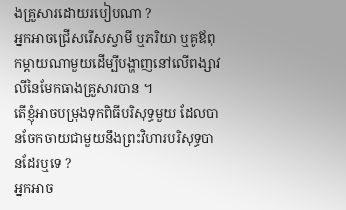ងគ្រួសារដោយរបៀបណា ?
អ្នកអាចជ្រើសរើសស្វាមី ឬភរិយា ឬគូឪពុកម្តាយណាមួយដើម្បីបង្ហាញនៅលើពង្សាវលីនៃមែកធាងគ្រួសារបាន ។
តើខ្ញុំអាចបម្រុងទុកពិធីបរិសុទ្ធមួយ ដែលបានចែកចាយជាមួយនឹងព្រះវិហារបរិសុទ្ធបានដែរឬទេ ?
អ្នកអាច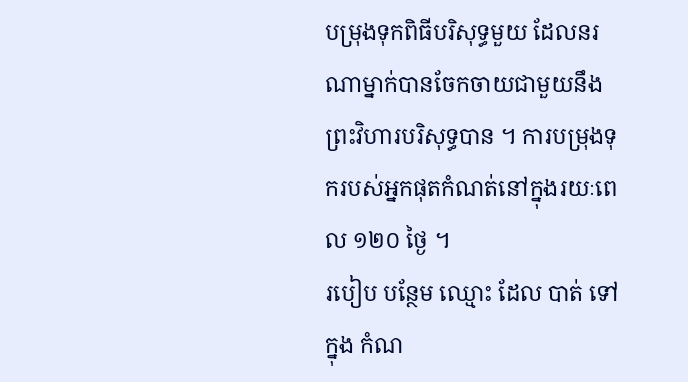បម្រុងទុកពិធីបរិសុទ្ធមួយ ដែលនរណាម្នាក់បានចែកចាយជាមួយនឹងព្រះវិហារបរិសុទ្ធបាន ។ ការបម្រុងទុករបស់អ្នកផុតកំណត់នៅក្នុងរយៈពេល ១២០ ថ្ងៃ ។
របៀប បន្ថែម ឈ្មោះ ដែល បាត់ ទៅ ក្នុង កំណ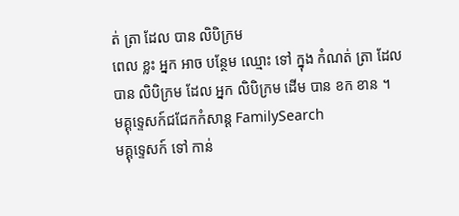ត់ ត្រា ដែល បាន លិបិក្រម
ពេល ខ្លះ អ្នក អាច បន្ថែម ឈ្មោះ ទៅ ក្នុង កំណត់ ត្រា ដែល បាន លិបិក្រម ដែល អ្នក លិបិក្រម ដើម បាន ខក ខាន ។
មគ្គុទ្ទេសក៍ជជែកកំសាន្ត FamilySearch
មគ្គុទ្ទេសក៍ ទៅ កាន់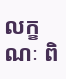លក្ខណៈ ពិ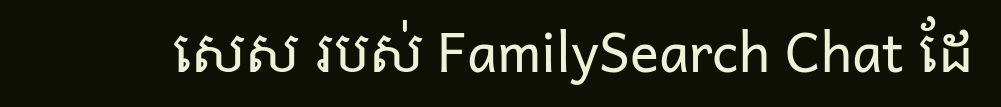សេស របស់ FamilySearch Chat ដែ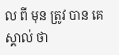ល ពី មុន ត្រូវ បាន គេ ស្គាល់ ថា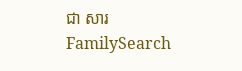ជា សារ FamilySearch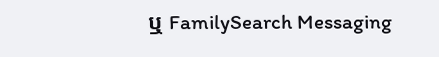ឬ FamilySearch Messaging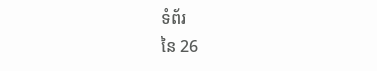ទំព័រ
នៃ 26